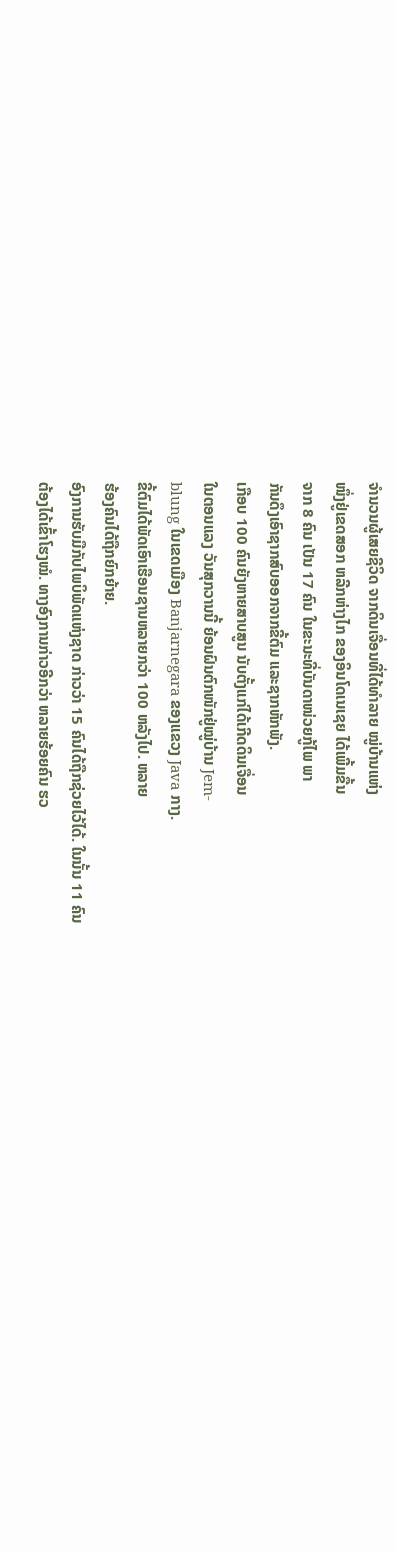ຈຳນວນຜູ້ເສຍຊີວິດ ຈາກດິນເຈື່ອນທີ່ໄດ້ທຳລາຍ ໝູ່ບ້ານແຫ່ງ
ໜຶ່ງຢູ່ເຂດສອກ ຫລີກຫ່າງໄກ ຂອງອິນໂດເນເຊຍ ໄດ້ເພີ້ມຂື້ນ
ຈາກ 8 ຄົນ ເປັນ 17 ຄົນ ໃນຂະນະທີ່ບັນດາໜ່ວຍກູ້ໄພ ພາ
ກັນດຶງເອົາຊາກສົບອອກຈາກຂີ້ຕົມ ແລະຊາກຫັກພັງ.
ເກືອບ 100 ຄົນຍັງຫາຍສາບສູນ ນັບຕັ້ງແກ່ໄດ້ເກີດດິນເຈື່ອນ
ໃນຕອນແລງ ວັນສຸກວານນີ້ ຍ້ອນຝົນຕົກໜັກຢູ່ໝູ່ບ້ານ Jem-
blung ໃນເຂດເມືອງ Banjarnegara ຂອງແຂວງ Java ກາງ.
ຂີ້ຕົມໄດ້ພັດເອົາເຮືອນຊານຫລາຍກວ່າ 100 ຫລັງໄປ. ຫລາຍ
ຮ້ອງຄົນໄດ້ຖືກຍົກຍ້າຍ.
ອົງການຮັບມືກັບໄພບິພັດແຫ່ງຊາດ ກ່າວວ່າ 15 ຄົນໄດ້ຖືກຊ່ວຍໄວ້ໄດ້. ໃນນັ້ນ 11 ຄົນ
ຕ້ອງໄດ້ເຂົ້າໂຮງໝໍ. ທາງອົງການກ່າວອີກວ່າ ຫລາຍຮ້ອຍຄົນ ຮວ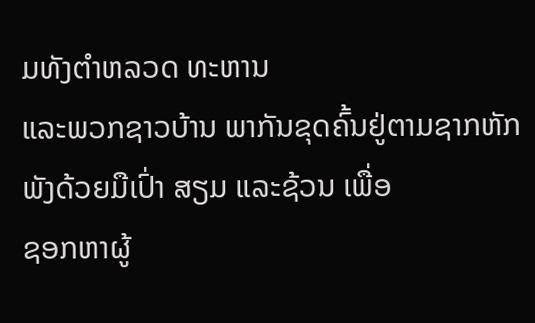ມທັງຕຳຫລວດ ທະຫານ
ແລະພວກຊາວບ້ານ ພາກັນຂຸດຄົ້ນຢູ່ຕາມຊາກຫັກພັງດ້ວຍມືເປົ່າ ສຽມ ແລະຊ້ວນ ເພື່ອ
ຊອກຫາຜູ້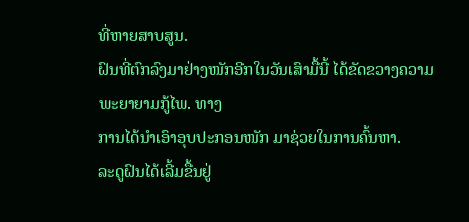ທີ່ຫາຍສາບສູນ.
ຝົນທີ່ຕົກລົງມາຢ່າງໜັກອີກໃນວັນເສົາມື້ນີ້ ໄດ້ຂັດຂວາງຄວາມພະຍາຍາມກູ້ໄພ. ທາງ
ການໄດ້ນຳເອົາອຸບປະກອນໜັກ ມາຊ່ວຍໃນການຄົ້ນຫາ.
ລະດູຝົນໄດ້ເລີ້ມຂື້ນຢູ່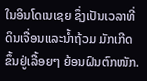ໃນອິນໂດເນເຊຍ ຊຶ່ງເປັນເວລາທີ່ ດິນເຈື່ອນແລະນ້ຳຖ້ວມ ມັກເກີດ
ຂຶ້ນຢູ່ເລື້ອຍໆ ຍ້ອນຝົນຕົກໜັກ.